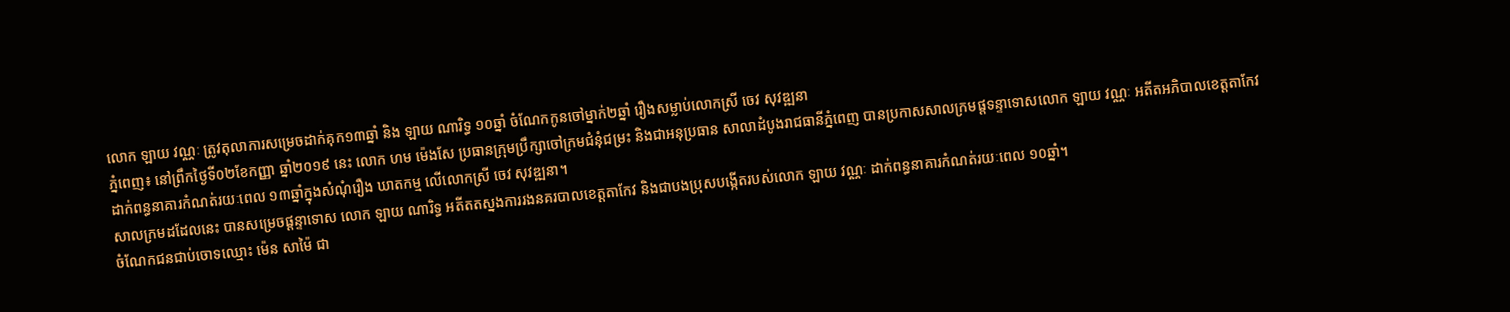លោក ឡាយ វណ្ណៈ ត្រូវតុលាការសម្រេចដាក់គុក១៣ឆ្នាំ និង ឡាយ ណារិទ្ធ ១០ឆ្នាំ ចំណែកកូនចៅម្នាក់២ឆ្នាំ រឿងសម្លាប់លោកស្រី ចេវ សុវឌ្ឍនា
ភ្នំពេញ៖ នៅព្រឹកថ្ងៃទី០២ខែកញ្ញា ឆ្នាំ២០១៩ នេះ លោក ហម ម៉េងសែ ប្រធានក្រុមប្រឹក្សាចៅក្រមជំនុំជម្រះ និងជាអនុប្រធាន សាលាដំបូងរាជធានីភ្នំពេញ បានប្រកាសសាលក្រមផ្តទន្ទាទោសលោក ឡាយ វណ្ណៈ អតីតអភិបាលខេត្តតាកែវ ដាក់ពន្ធនាគារកំណត់រយៈពេល ១៣ឆ្នាំក្នុងសំណុំរឿង ឃាតកម្ម លើលោកស្រី ចេវ សុវឌ្ឍនា។
សាលក្រមដដែលនេះ បានសម្រេចផ្តន្ទាទោស លោក ឡាយ ណារិទ្ធ អតីតតស្នងការរងនគរបាលខេត្តតាកែវ និងជាបងប្រុសបង្កើតរបស់លោក ឡាយ វណ្ណៈ ដាក់ពន្ធនាគារកំណត់រយៈពេល ១០ឆ្នាំ។
ចំណែកជនជាប់ចោទឈ្មោះ ម៉េន សាម៉ៃ ជា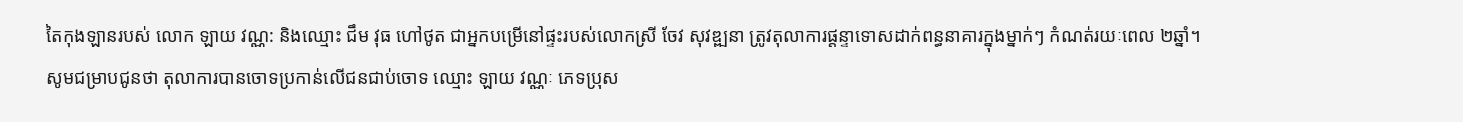តៃកុងឡានរបស់ លោក ឡាយ វណ្ណ: និងឈ្មោះ ជឹម វុធ ហៅថូត ជាអ្នកបម្រើនៅផ្ទះរបស់លោកស្រី ចែវ សុវឌ្ឍនា ត្រូវតុលាការផ្តន្ទាទោសដាក់ពន្ធនាគារក្នុងម្នាក់ៗ កំណត់រយៈពេល ២ឆ្នាំ។
សូមជម្រាបជូនថា តុលាការបានចោទប្រកាន់លើជនជាប់ចោទ ឈ្មោះ ឡាយ វណ្ណៈ ភេទប្រុស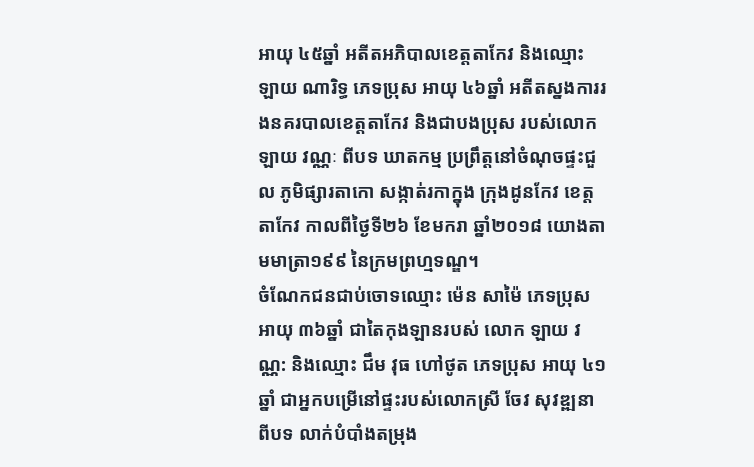អាយុ ៤៥ឆ្នាំ អតីតអភិបាលខេត្តតាកែវ និងឈ្មោះ ឡាយ ណារិទ្ធ ភេទប្រុស អាយុ ៤៦ឆ្នាំ អតីតស្នងការរងនគរបាលខេត្តតាកែវ និងជាបងប្រុស របស់លោក ឡាយ វណ្ណៈ ពីបទ ឃាតកម្ម ប្រព្រឹត្តនៅចំណុចផ្ទះជួល ភូមិផ្សារតាកោ សង្កាត់រកាក្នុង ក្រុងដូនកែវ ខេត្តតាកែវ កាលពីថ្ងៃទី២៦ ខែមករា ឆ្នាំ២០១៨ យោងតាមមាត្រា១៩៩ នៃក្រមព្រហ្មទណ្ឌ។
ចំណែកជនជាប់ចោទឈ្មោះ ម៉េន សាម៉ៃ ភេទប្រុស អាយុ ៣៦ឆ្នាំ ជាតៃកុងឡានរបស់ លោក ឡាយ វណ្ណ: និងឈ្មោះ ជឹម វុធ ហៅថូត ភេទប្រុស អាយុ ៤១ឆ្នាំ ជាអ្នកបម្រើនៅផ្ទះរបស់លោកស្រី ចែវ សុវឌ្ឍនា ពីបទ លាក់បំបាំងតម្រុង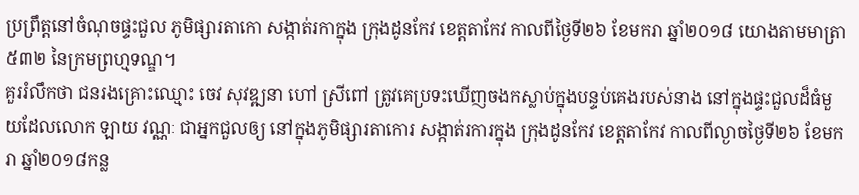ប្រព្រឹត្តនៅចំណុចផ្ទះជួល ភូមិផ្សារតាកោ សង្កាត់រកាក្នុង ក្រុងដូនកែវ ខេត្តតាកែវ កាលពីថ្ងៃទី២៦ ខែមករា ឆ្នាំ២០១៨ យោងតាមមាត្រា៥៣២ នៃក្រមព្រហ្មទណ្ឌ។
គួររំលឹកថា ជនរងគ្រោះឈ្មោះ ចេវ សុវឌ្ឍនា ហៅ ស្រីពៅ ត្រូវគេប្រទះឃើញចងកស្លាប់ក្នុងបន្ទប់គេងរបស់នាង នៅក្នុងផ្ទះជួលដ៏ធំមួយដែលលោក ឡាយ វណ្ណៈ ជាអ្នកជួលឲ្យ នៅក្នុងភូមិផ្សារតាកោរ សង្កាត់រការក្នុង ក្រុងដូនកែវ ខេត្តតាកែវ កាលពីល្ងាចថ្ងៃទី២៦ ខែមករា ឆ្នាំ២០១៨កន្ល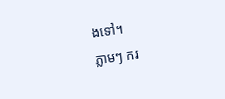ងទៅ។
ភ្លាមៗ ករ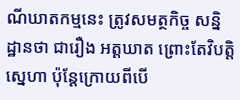ណីឃាតកម្មនេះ ត្រូវសមត្ថកិច្ច សន្និដ្ឋានថា ជារឿង អត្តឃាត ព្រោះតែវិបត្តិស្នេហា ប៉ុន្ដែក្រោយពីបើ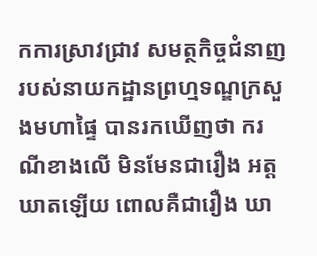កការស្រាវជ្រាវ សមត្ថកិច្ចជំនាញរបស់នាយកដ្ឋានព្រហ្មទណ្ឌក្រសួងមហាផ្ទៃ បានរកឃើញថា ករណីខាងលើ មិនមែនជារឿង អត្តឃាតឡើយ ពោលគឺជារឿង ឃា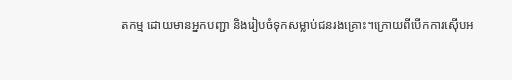តកម្ម ដោយមានអ្នកបញ្ជា និងរៀបចំទុកសម្លាប់ជនរងគ្រោះ។ក្រោយពីបើកការស៊ើបអ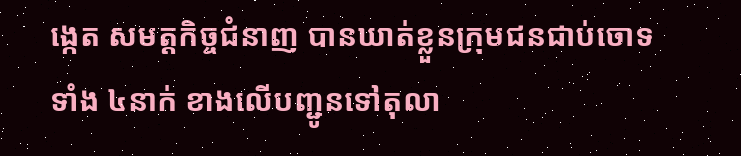ង្កេត សមត្ដកិច្ចជំនាញ បានឃាត់ខ្លួនក្រុមជនជាប់ចោទទាំង ៤នាក់ ខាងលើបញ្ជូនទៅតុលា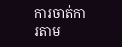ការចាត់ការតាម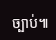ច្បាប់៕